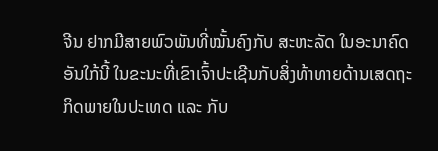ຈີນ ຢາກມີສາຍພົວພັນທີ່ໝັ້ນຄົງກັບ ສະຫະລັດ ໃນອະນາຄົດອັນໃກ້ນີ້ ໃນຂະນະທີ່ເຂົາເຈົ້າປະເຊີນກັບສິ່ງທ້າທາຍດ້ານເສດຖະກິດພາຍໃນປະເທດ ແລະ ກັບ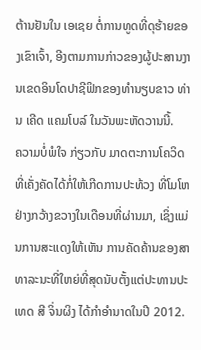ຕ້ານຢັນໃນ ເອເຊຍ ຕໍ່ການທູດທີ່ດຸຮ້າຍຂອງເຂົາເຈົ້າ, ອີງຕາມການກ່າວຂອງຜູ້ປະສານງານເຂດອິນໂດປາຊີຟິກຂອງທຳນຽບຂາວ ທ່ານ ເຄີດ ແຄມໂບລ໌ ໃນວັນພະຫັດວານນີ້.
ຄວາມບໍ່ພໍໃຈ ກ່ຽວກັບ ມາດຕະການໂຄວິດທີ່ເຄັ່ງຄັດໄດ້ກໍ່ໃຫ້ເກີດການປະທ້ວງ ທີ່ໂມໂຫຢ່າງກວ້າງຂວາງໃນເດືອນທີ່ຜ່ານມາ, ເຊິ່ງແມ່ນການສະແດງໃຫ້ເຫັນ ການຄັດຄ້ານຂອງສາທາລະນະທີ່ໃຫຍ່ທີ່ສຸດນັບຕັ້ງແຕ່ປະທານປະເທດ ສີ ຈິ່ນຜິງ ໄດ້ກຳອຳນາດໃນປີ 2012.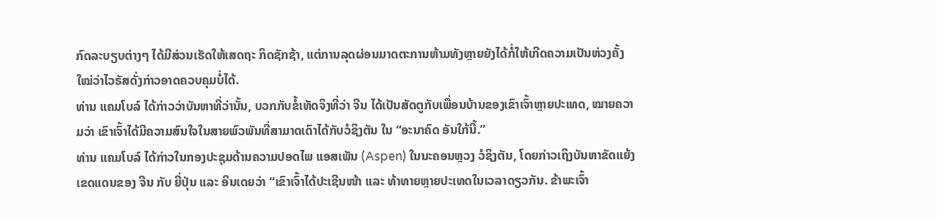ກົດລະບຽບຕ່າງໆ ໄດ້ມີສ່ວນເຮັດໃຫ້ເສດຖະ ກິດຊັກຊ້າ, ແຕ່ການລຸດຜ່ອນມາດຕະການຫ້າມທັງຫຼາຍຍັງໄດ້ກໍ່ໃຫ້ເກີດຄວາມເປັນຫ່ວງຄັ້ງໃໝ່ວ່າໄວຣັສດັ່ງກ່າວອາດຄວບຄຸມບໍ່ໄດ້.
ທ່ານ ແຄມໂບລ໌ ໄດ້ກ່າວວ່າບັນຫາທີ່ວ່ານັ້ນ, ບວກກັບຂໍ້ເທັດຈິງທີ່ວ່າ ຈີນ ໄດ້ເປັນສັດຕູກັບເພື່ອນບ້ານຂອງເຂົາເຈົ້າຫຼາຍປະເທດ, ໝາຍຄວາມວ່າ ເຂົາເຈົ້າໄດ້ມີຄວາມສົນໃຈໃນສາຍພົວພັນທີ່ສາມາດເດົາໄດ້ກັບວໍຊິງຕັນ ໃນ “ອະນາຄົດ ອັນໃກ້ນີ້.”
ທ່ານ ແຄມໂບລ໌ ໄດ້ກ່າວໃນກອງປະຊຸມດ້ານຄວາມປອດໄພ ແອສເພັນ (Aspen) ໃນນະຄອນຫຼວງ ວໍຊິງຕັນ, ໂດຍກ່າວເຖິງບັນຫາຂັດແຍ້ງເຂດແດນຂອງ ຈີນ ກັບ ຍີ່ປຸ່ນ ແລະ ອິນເດຍວ່າ “ເຂົາເຈົ້າໄດ້ປະເຊີນໜ້າ ແລະ ທ້າທາຍຫຼາຍປະເທດໃນເວລາດຽວກັນ. ຂ້າພະເຈົ້າ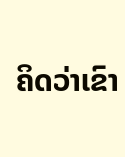ຄິດວ່າເຂົາ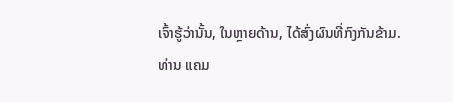ເຈົ້າຮູ້ວ່ານັ້ນ, ໃນຫຼາຍດ້ານ, ໄດ້ສົ່ງຜົນທີ່ກົງກັນຂ້າມ.
ທ່ານ ແຄມ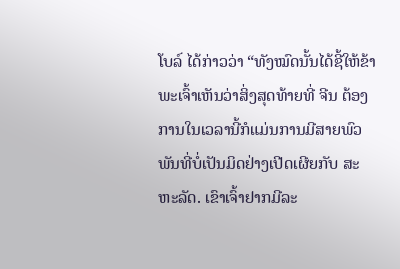ໂບລ໌ ໄດ້ກ່າວວ່າ “ທັງໝົດນັ້ນໄດ້ຊີ້ໃຫ້ຂ້າພະເຈົ້າເຫັນວ່າສິ່ງສຸດທ້າຍທີ່ ຈີນ ຕ້ອງການໃນເວລານີ້ກໍແມ່ນການມີສາຍພົວພັນທີ່ບໍ່ເປັນມິດຢ່າງເປີດເຜີຍກັບ ສະຫະລັດ. ເຂົາເຈົ້າຢາກມີລະ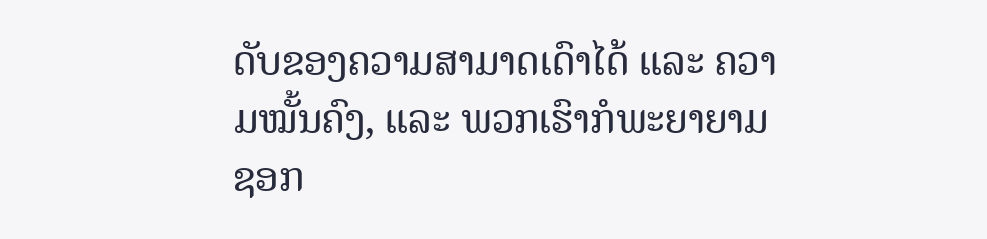ດັບຂອງຄວາມສາມາດເດົາໄດ້ ແລະ ຄວາມໝັ້ນຄົງ, ແລະ ພວກເຮົາກໍພະຍາຍາມຊອກ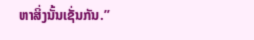ຫາສິ່ງນັ້ນເຊັ່ນກັນ.”